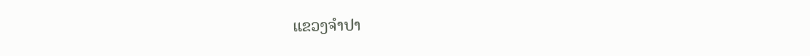ແຂວງຈຳປາ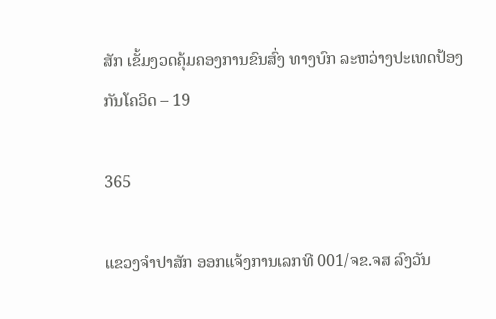ສັກ ເຂັ້ມງວດຄຸ້ມຄອງການຂົນສົ່ງ ທາງບົກ ລະຫວ່າງປະເທດປ້ອງກັນໂຄວິດ – 19

365

ແຂວງຈຳປາສັກ ອອກແຈ້ງການເລກທີ 001/ຈຂ.ຈສ ລົງວັນ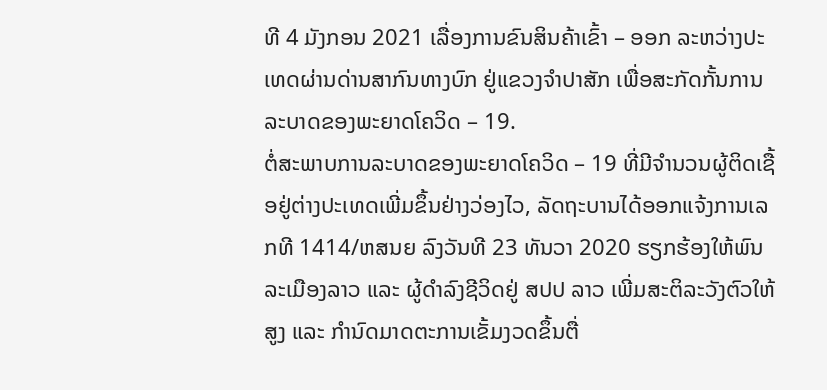ທີ 4 ມັງກອນ 2021 ເລື່ອງການຂົນສິນຄ້າເຂົ້າ – ອອກ ລະຫວ່າງປະເທດຜ່ານດ່ານສາກົນທາງບົກ ຢູ່ແຂວງຈຳປາສັກ ເພື່ອສະກັດກັ້ນການລະບາດຂອງພະຍາດໂຄວິດ – 19.
ຕໍ່ສະພາບການລະບາດຂອງພະຍາດໂຄວິດ – 19 ທີ່ມີຈຳນວນຜູ້ຕິດເຊື້ອຢູ່ຕ່າງປະເທດເພີ່ມຂຶ້ນຢ່າງວ່ອງໄວ, ລັດຖະບານໄດ້ອອກແຈ້ງການເລກທີ 1414/ຫສນຍ ລົງວັນທີ 23 ທັນວາ 2020 ຮຽກຮ້ອງໃຫ້ພົນລະເມືອງລາວ ແລະ ຜູ້ດຳລົງຊີວິດຢູ່ ສປປ ລາວ ເພີ່ມສະຕິລະວັງຕົວໃຫ້ສູງ ແລະ ກຳນົດມາດຕະການເຂັ້ມງວດຂຶ້ນຕື່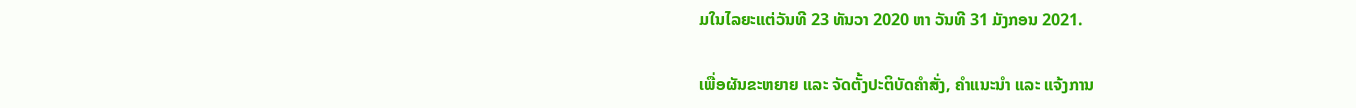ມໃນໄລຍະແຕ່ວັນທີ 23 ທັນວາ 2020 ຫາ ວັນທີ 31 ມັງກອນ 2021.

ເພື່ອຜັນຂະຫຍາຍ ແລະ ຈັດຕັ້ງປະຕິບັດຄຳສັ່ງ, ຄຳແນະນຳ ແລະ ແຈ້ງການ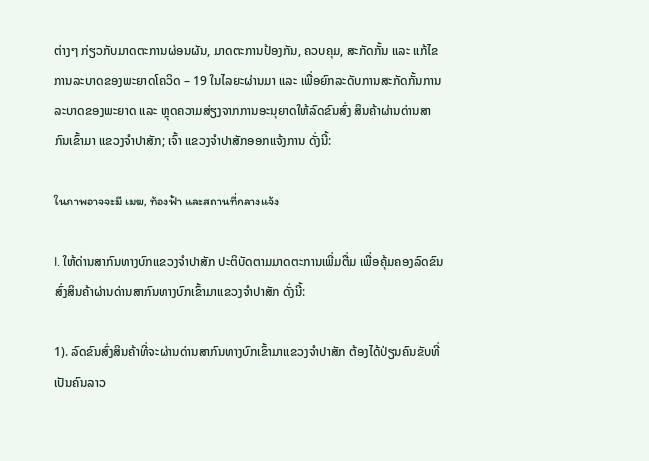ຕ່າງໆ ກ່ຽວກັບມາດຕະການຜ່ອນຜັນ, ມາດຕະການປ້ອງກັນ, ຄວບຄຸມ, ສະກັດກັ້ນ ແລະ ແກ້ໄຂການລະບາດຂອງພະຍາດໂຄວິດ – 19 ໃນໄລຍະຜ່ານມາ ແລະ ເພື່ອຍົກລະດັບການສະກັດກັ້ນການລະບາດຂອງພະຍາດ ແລະ ຫຼຸດຄວາມສ່ຽງຈາກການອະນຸຍາດໃຫ້ລົດຂົນສົ່ງ ສິນຄ້າຜ່ານດ່ານສາກົນເຂົ້າມາ ແຂວງຈຳປາສັກ; ເຈົ້າ ແຂວງຈຳປາສັກອອກແຈ້ງການ ດັ່ງນີ້:

ในภาพอาจจะมี เมฆ, ท้องฟ้า และสถานที่กลางแจ้ง

I. ໃຫ້ດ່ານສາກົນທາງບົກແຂວງຈຳປາສັກ ປະຕິບັດຕາມມາດຕະການເພີ່ມຕື່ມ ເພື່ອຄຸ້ມຄອງລົດຂົນສົ່ງສິນຄ້າຜ່ານດ່ານສາກົນທາງບົກເຂົ້າມາແຂວງຈຳປາສັກ ດັ່ງນີ້:

1). ລົດຂົນສົ່ງສິນຄ້າທີ່ຈະຜ່ານດ່ານສາກົນທາງບົກເຂົ້າມາແຂວງຈຳປາສັກ ຕ້ອງໄດ້ປ່ຽນຄົນຂັບທີ່ເປັນຄົນລາວ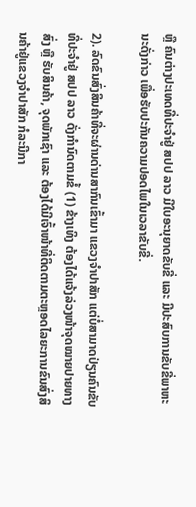ຫຼື ຄົນຕ່າງປະເທດທີ່ປະຈຳຢູ່ ສປປ ລາວ ມີໃບອະນຸຍາດຂັບຂີ່ ແລະ ມີປະສົບການຂັບຂີ່ພາຫະນະດັ່ງກ່າວ ເພື່ອຮັບປະກັນຄວາມປອດໄພໃນເວລາຂັບຂີ່.

2). ລົດຂົນສົ່ງສິນຄ້າທີ່ຈະຜ່ານດ່ານສາກົນເຂົ້າມາ ແຂວງຈຳປາສັກ ແຕ່ບໍ່ສາມາດປ່ຽນຄົນຂັບທີ່ປະຈຳຢູ່ ສປປ ລາວ ດັ່ງກຳນົດຕາມຂໍ້ (1) ຂ້າງເທິງ ຕ້ອງໄດ້ແຈ້ງລ່ວງໜ້າຈຸດໝາຍປາຍທາງສົ່ງ ຫຼື ຮັບສິນຄ້າ, ຈຸດພັກເຊົາ ແລະ ຕ້ອງໄດ້ມີເຈົ້າໜ້າທີ່ຕິດຕາມຕະຫຼອດໄລຍະການຂົນສົ່ງສິນຄ້າຢູ່ແຂວງຈຳປາສັກ ກໍລະນີກາ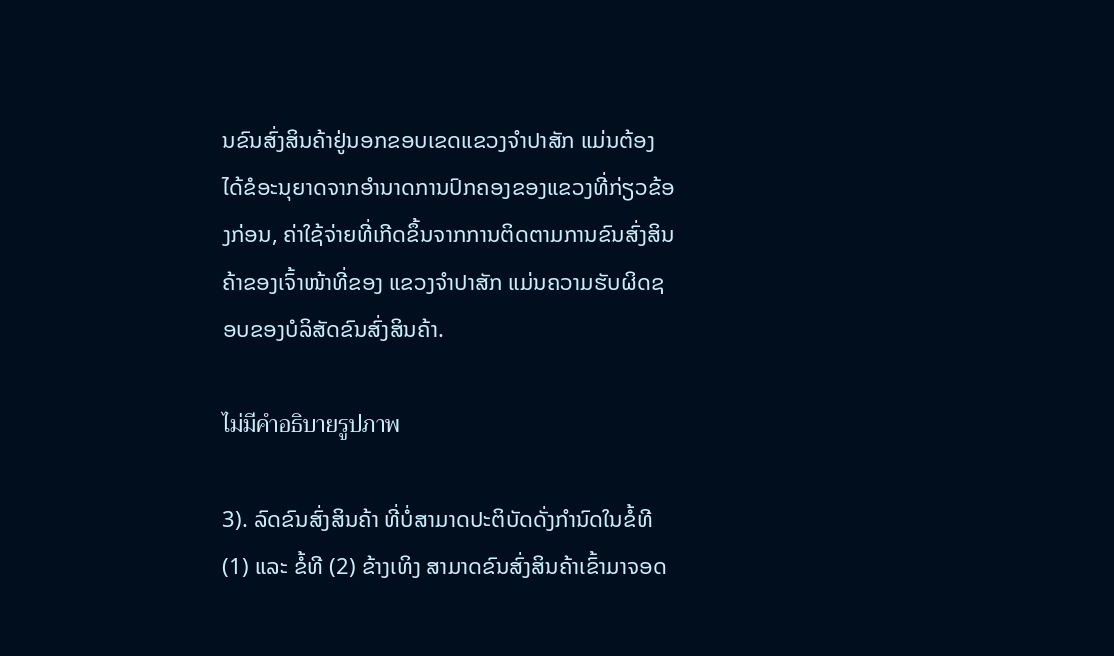ນຂົນສົ່ງສິນຄ້າຢູ່ນອກຂອບເຂດແຂວງຈຳປາສັກ ແມ່ນຕ້ອງໄດ້ຂໍອະນຸຍາດຈາກອຳນາດການປົກຄອງຂອງແຂວງທີ່ກ່ຽວຂ້ອງກ່ອນ, ຄ່າໃຊ້ຈ່າຍທີ່ເກີດຂຶ້ນຈາກການຕິດຕາມການຂົນສົ່ງສິນຄ້າຂອງເຈົ້າໜ້າທີ່ຂອງ ແຂວງຈຳປາສັກ ແມ່ນຄວາມຮັບຜິດຊອບຂອງບໍລິສັດຂົນສົ່ງສິນຄ້າ.

ไม่มีคำอธิบายรูปภาพ

3). ລົດຂົນສົ່ງສິນຄ້າ ທີ່ບໍ່ສາມາດປະຕິບັດດັ່ງກຳນົດໃນຂໍ້ທີ (1) ແລະ ຂໍ້ທີ (2) ຂ້າງເທິງ ສາມາດຂົນສົ່ງສິນຄ້າເຂົ້າມາຈອດ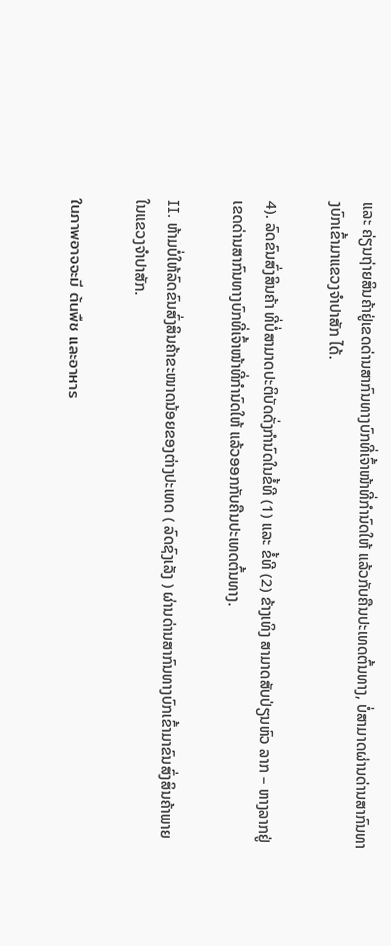ແລະ ຄ່ຽນຖ່າຍສິນຄ້າຢູ່ເຂດດ່ານສາກົນທາງບົກທີ່ເຈົ້າໜ້າທີ່ກຳນົດໃຫ້ ແລ້ວກັບຄືນປະເທດຕົ້ນທາງ, ບໍ່ສາມາດຜ່ານດ່ານສາກົນທາງບົກເຂົ້າມາແຂວງຈຳປາສັກ ໄດ້.

4). ລົດຂົນສົ່ງສິນຄ້າ ທີ່ບໍ່ສາມາດປະຕິບັດດັ່ງກຳນົດໃນຂໍ້ທີ (1) ແລະ ຂໍ້ທີ (2) ຂ້າງເທິງ ສາມາດສັບປ່ຽນຫົວ ລາກ – ຫາງລາກຢູ່ເຂດດ່ານສາກົນທາງບົກທີ່ເຈົ້າໜ້າທີ່ກຳນົດໃຫ້ ແລ້ວອອກກັບຄືນປະເທດຕົ້ນທາງ.

II. ຫ້າມບໍ່ໃຫ້ລົດຂົນສົ່ງສິນຄ້າຂະໜາດນ້ອຍຂອງຕ່າງປະເທດ ( ລົດຊົງເລັງ ) ຜ່ານດ່ານສາກົນທາງບົກເຂົ້າມາຂົນສົ່ງສິນຄ້າພາຍໃນແຂວງຈຳປາສັກ.

ในภาพอาจจะมี ต้นพืช และอาหาร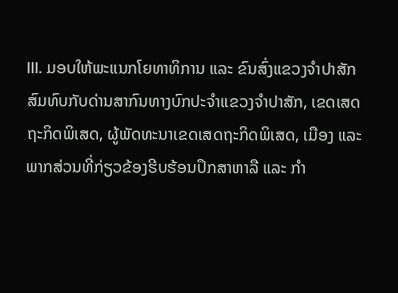III. ມອບໃຫ້ພະແນກໂຍທາທິການ ແລະ ຂົນສົ່ງແຂວງຈຳປາສັກ ສົມທົບກັບດ່ານສາກົນທາງບົກປະຈຳແຂວງຈຳປາສັກ, ເຂດເສດຖະກິດພິເສດ, ຜູ້ພັດທະນາເຂດເສດຖະກິດພິເສດ, ເມືອງ ແລະ ພາກສ່ວນທີ່ກ່ຽວຂ້ອງຮີບຮ້ອນປຶກສາຫາລື ແລະ ກຳ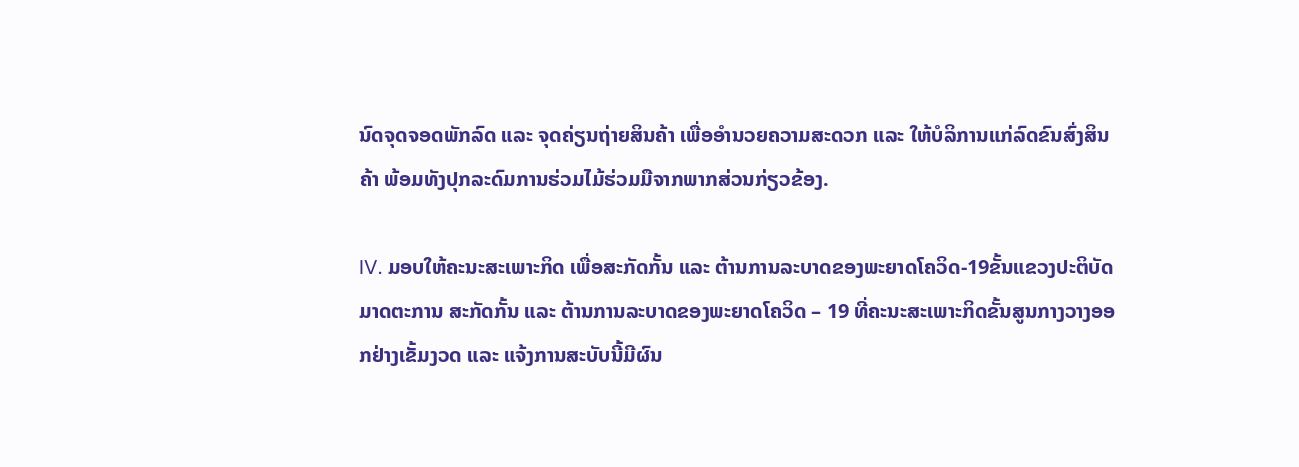ນົດຈຸດຈອດພັກລົດ ແລະ ຈຸດຄ່ຽນຖ່າຍສິນຄ້າ ເພື່ອອຳນວຍຄວາມສະດວກ ແລະ ໃຫ້ບໍລິການແກ່ລົດຂົນສົ່ງສິນຄ້າ ພ້ອມທັງປຸກລະດົມການຮ່ວມໄມ້ຮ່ວມມືຈາກພາກສ່ວນກ່ຽວຂ້ອງ.

IV. ມອບໃຫ້ຄະນະສະເພາະກິດ ເພື່ອສະກັດກັ້ນ ແລະ ຕ້ານການລະບາດຂອງພະຍາດໂຄວິດ-19ຂັ້ນແຂວງປະຕິບັດມາດຕະການ ສະກັດກັ້ນ ແລະ ຕ້ານການລະບາດຂອງພະຍາດໂຄວິດ – 19 ທີ່ຄະນະສະເພາະກິດຂັ້ນສູນກາງວາງອອກຢ່າງເຂັ້ມງວດ ແລະ ແຈ້ງການສະບັບນີ້ມີຜົນ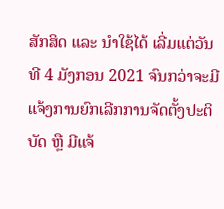ສັກສິດ ແລະ ນຳໃຊ້ໄດ້ ເລີ່ມແຕ່ວັນທີ 4 ມັງກອນ 2021 ຈົນກວ່າຈະມີແຈ້ງການຍົກເລີກການຈັດຕັ້ງປະຕິບັດ ຫຼື ມີແຈ້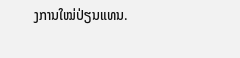ງການໃໝ່ປ່ຽນແທນ.